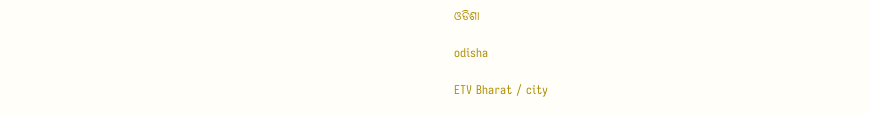ଓଡିଶା

odisha

ETV Bharat / city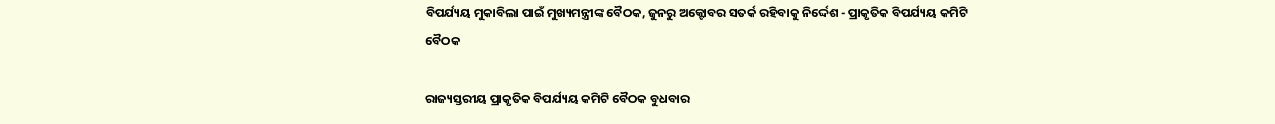ବିପର୍ଯ୍ୟୟ ମୁକାବିଲା ପାଇଁ ମୁଖ୍ୟମନ୍ତ୍ରୀଙ୍କ ବୈଠକ, ଜୁନରୁ ଅକ୍ଟୋବର ସତର୍କ ରହିବାକୁ ନିର୍ଦ୍ଦେଶ - ପ୍ରାକୃତିକ ବିପର୍ଯ୍ୟୟ କମିଟି ବୈଠକ

ରାଜ୍ୟସ୍ତରୀୟ ପ୍ରାକୃତିକ ବିପର୍ଯ୍ୟୟ କମିଟି ବୈଠକ ବୁଧବାର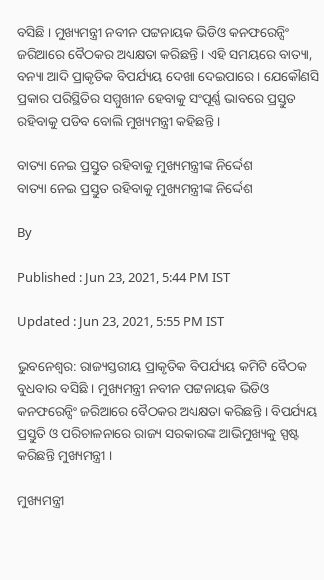ବସିଛି । ମୁଖ୍ୟମନ୍ତ୍ରୀ ନବୀନ ପଟ୍ଟନାୟକ ଭିଡିଓ କନଫରେନ୍ସିଂ ଜରିଆରେ ବୈଠକର ଅଧ୍ୟକ୍ଷତା କରିଛନ୍ତି । ଏହି ସମୟରେ ବାତ୍ୟା, ବନ୍ୟା ଆଦି ପ୍ରାକୃତିକ ବିପର୍ଯ୍ୟୟ ଦେଖା ଦେଇପାରେ । ଯେକୌଣସି ପ୍ରକାର ପରିସ୍ଥିତିର ସମ୍ମୁଖୀନ ହେବାକୁ ସଂପୂର୍ଣ୍ଣ ଭାବରେ ପ୍ରସ୍ତୁତ ରହିବାକୁ ପଡିବ ବୋଲି ମୁଖ୍ୟମନ୍ତ୍ରୀ କହିଛନ୍ତି ।

ବାତ୍ୟା ନେଇ ପ୍ରସ୍ତୁତ ରହିବାକୁ ମୁଖ୍ୟମନ୍ତ୍ରୀଙ୍କ ନିର୍ଦ୍ଦେଶ
ବାତ୍ୟା ନେଇ ପ୍ରସ୍ତୁତ ରହିବାକୁ ମୁଖ୍ୟମନ୍ତ୍ରୀଙ୍କ ନିର୍ଦ୍ଦେଶ

By

Published : Jun 23, 2021, 5:44 PM IST

Updated : Jun 23, 2021, 5:55 PM IST

ଭୁବନେଶ୍ବର: ରାଜ୍ୟସ୍ତରୀୟ ପ୍ରାକୃତିକ ବିପର୍ଯ୍ୟୟ କମିଟି ବୈଠକ ବୁଧବାର ବସିଛି । ମୁଖ୍ୟମନ୍ତ୍ରୀ ନବୀନ ପଟ୍ଟନାୟକ ଭିଡିଓ କନଫରେନ୍ସିଂ ଜରିଆରେ ବୈଠକର ଅଧ୍ୟକ୍ଷତା କରିଛନ୍ତି । ବିପର୍ଯ୍ୟୟ ପ୍ରସ୍ତୁତି ଓ ପରିଚାଳନାରେ ରାଜ୍ୟ ସରକାରଙ୍କ ଆଭିମୁଖ୍ୟକୁ ସ୍ପଷ୍ଟ କରିଛନ୍ତି ମୁଖ୍ୟମନ୍ତ୍ରୀ ।

ମୁଖ୍ୟମନ୍ତ୍ରୀ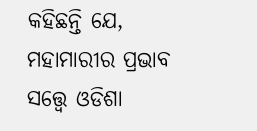କହିଛନ୍ତି ଯେ, ମହାମାରୀର ପ୍ରଭାବ ସତ୍ତ୍ବେ ଓଡିଶା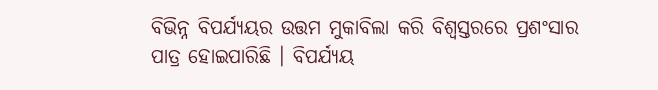ବିଭିନ୍ନ ବିପର୍ଯ୍ୟୟର ଉତ୍ତମ ମୁକାବିଲା କରି ବିଶ୍ବସ୍ତରରେ ପ୍ରଶଂସାର ପାତ୍ର ହୋଇପାରିଛି । ବିପର୍ଯ୍ୟୟ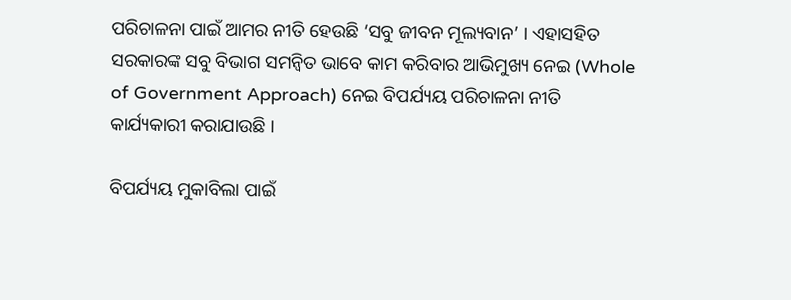ପରିଚାଳନା ପାଇଁ ଆମର ନୀତି ହେଉଛି ‘ସବୁ ଜୀବନ ମୂଲ୍ୟବାନ’ । ଏହାସହିତ ସରକାରଙ୍କ ସବୁ ବିଭାଗ ସମନ୍ବିତ ଭାବେ କାମ କରିବାର ଆଭିମୁଖ୍ୟ ନେଇ (Whole of Government Approach) ନେଇ ବିପର୍ଯ୍ୟୟ ପରିଚାଳନା ନୀତି କାର୍ଯ୍ୟକାରୀ କରାଯାଉଛି ।

ବିପର୍ଯ୍ୟୟ ମୁକାବିଲା ପାଇଁ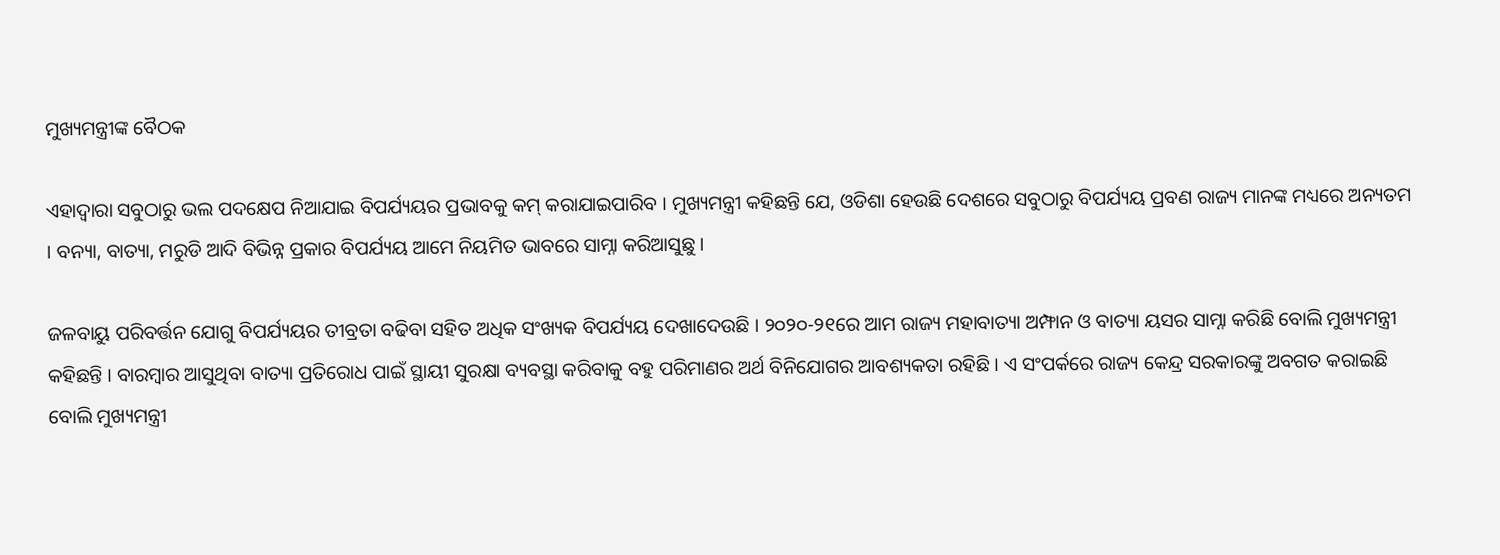ମୁଖ୍ୟମନ୍ତ୍ରୀଙ୍କ ବୈଠକ

ଏହାଦ୍ବାରା ସବୁଠାରୁ ଭଲ ପଦକ୍ଷେପ ନିଆଯାଇ ବିପର୍ଯ୍ୟୟର ପ୍ରଭାବକୁ କମ୍‌ କରାଯାଇପାରିବ । ମୁଖ୍ୟମନ୍ତ୍ରୀ କହିଛନ୍ତି ଯେ, ଓଡିଶା ହେଉଛି ଦେଶରେ ସବୁଠାରୁ ବିପର୍ଯ୍ୟୟ ପ୍ରବଣ ରାଜ୍ୟ ମାନଙ୍କ ମଧ୍ୟରେ ଅନ୍ୟତମ । ବନ୍ୟା, ବାତ୍ୟା, ମରୁଡି ଆଦି ବିଭିନ୍ନ ପ୍ରକାର ବିପର୍ଯ୍ୟୟ ଆମେ ନିୟମିତ ଭାବରେ ସାମ୍ନା କରିଆସୁଛୁ ।

ଜଳବାୟୁ ପରିବର୍ତ୍ତନ ଯୋଗୁ ବିପର୍ଯ୍ୟୟର ତୀବ୍ରତା ବଢିବା ସହିତ ଅଧିକ ସଂଖ୍ୟକ ବିପର୍ଯ୍ୟୟ ଦେଖାଦେଉଛି । ୨୦୨୦-୨୧ରେ ଆମ ରାଜ୍ୟ ମହାବାତ୍ୟା ଅମ୍ଫାନ ଓ ବାତ୍ୟା ୟସର ସାମ୍ନା କରିଛି ବୋଲି ମୁଖ୍ୟମନ୍ତ୍ରୀ କହିଛନ୍ତି । ବାରମ୍ବାର ଆସୁଥିବା ବାତ୍ୟା ପ୍ରତିରୋଧ ପାଇଁ ସ୍ଥାୟୀ ସୁରକ୍ଷା ବ୍ୟବସ୍ଥା କରିବାକୁ ବହୁ ପରିମାଣର ଅର୍ଥ ବିନିଯୋଗର ଆବଶ୍ୟକତା ରହିଛି । ଏ ସଂପର୍କରେ ରାଜ୍ୟ କେନ୍ଦ୍ର ସରକାରଙ୍କୁ ଅବଗତ କରାଇଛି ବୋଲି ମୁଖ୍ୟମନ୍ତ୍ରୀ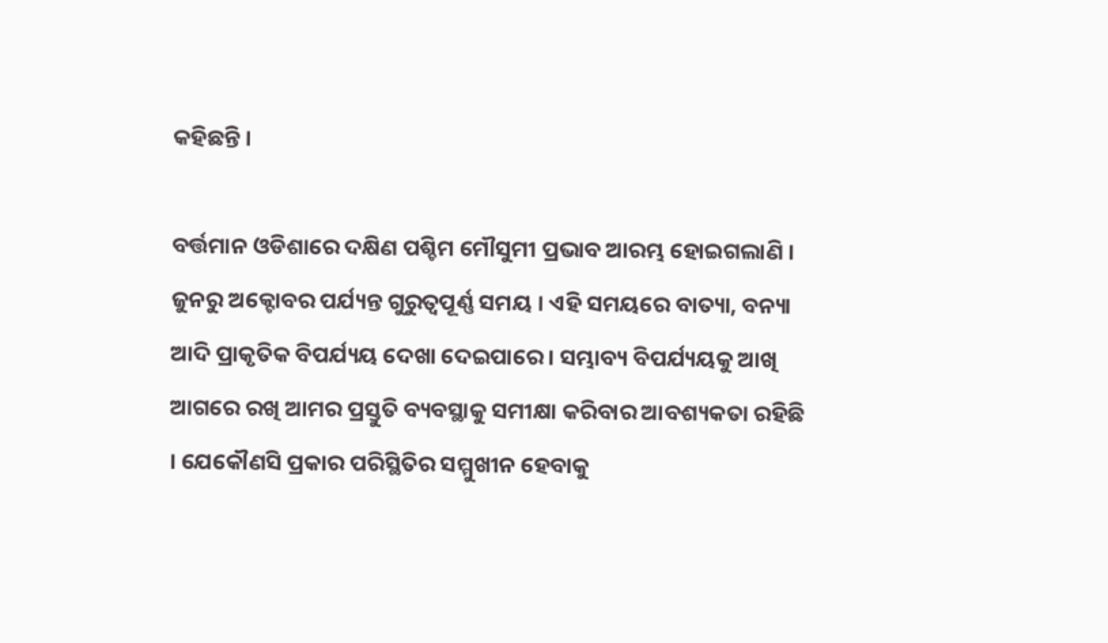କହିଛନ୍ତି ।

ବର୍ତ୍ତମାନ ଓଡିଶାରେ ଦକ୍ଷିଣ ପଶ୍ଚିମ ମୌସୁମୀ ପ୍ରଭାବ ଆରମ୍ଭ ହୋଇଗଲାଣି । ଜୁନରୁ ଅକ୍ଟୋବର ପର୍ଯ୍ୟନ୍ତ ଗୁରୁତ୍ବପୂର୍ଣ୍ଣ ସମୟ । ଏହି ସମୟରେ ବାତ୍ୟା, ବନ୍ୟା ଆଦି ପ୍ରାକୃତିକ ବିପର୍ଯ୍ୟୟ ଦେଖା ଦେଇପାରେ । ସମ୍ଭାବ୍ୟ ବିପର୍ଯ୍ୟୟକୁ ଆଖି ଆଗରେ ରଖି ଆମର ପ୍ରସ୍ତୁତି ବ୍ୟବସ୍ଥାକୁ ସମୀକ୍ଷା କରିବାର ଆବଶ୍ୟକତା ରହିଛି । ଯେକୌଣସି ପ୍ରକାର ପରିସ୍ଥିତିର ସମ୍ମୁଖୀନ ହେବାକୁ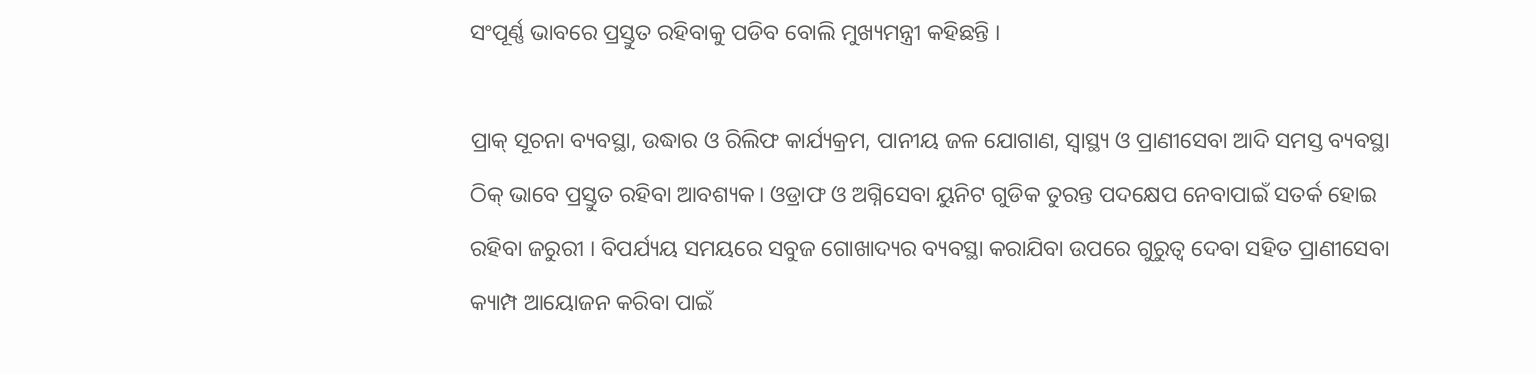ସଂପୂର୍ଣ୍ଣ ଭାବରେ ପ୍ରସ୍ତୁତ ରହିବାକୁ ପଡିବ ବୋଲି ମୁଖ୍ୟମନ୍ତ୍ରୀ କହିଛନ୍ତି ।

ପ୍ରାକ୍‌ ସୂଚନା ବ୍ୟବସ୍ଥା, ଉଦ୍ଧାର ଓ ରିଲିଫ କାର୍ଯ୍ୟକ୍ରମ, ପାନୀୟ ଜଳ ଯୋଗାଣ, ସ୍ବାସ୍ଥ୍ୟ ଓ ପ୍ରାଣୀସେବା ଆଦି ସମସ୍ତ ବ୍ୟବସ୍ଥା ଠିକ୍‌ ଭାବେ ପ୍ରସ୍ତୁତ ରହିବା ଆବଶ୍ୟକ। ଓଡ୍ରାଫ ଓ ଅଗ୍ନିସେବା ୟୁନିଟ ଗୁଡିକ ତୁରନ୍ତ ପଦକ୍ଷେପ ନେବାପାଇଁ ସତର୍କ ହୋଇ ରହିବା ଜରୁରୀ । ବିପର୍ଯ୍ୟୟ ସମୟରେ ସବୁଜ ଗୋଖାଦ୍ୟର ବ୍ୟବସ୍ଥା କରାଯିବା ଉପରେ ଗୁରୁତ୍ବ ଦେବା ସହିତ ପ୍ରାଣୀସେବା କ୍ୟାମ୍ପ ଆୟୋଜନ କରିବା ପାଇଁ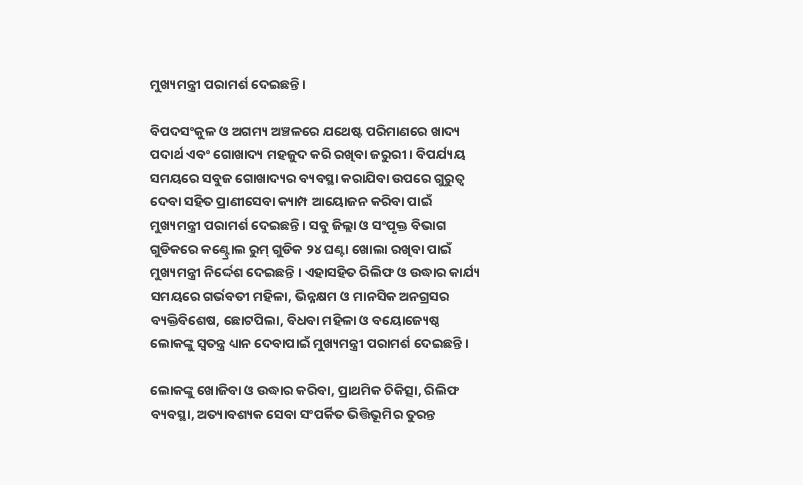ମୁଖ୍ୟମନ୍ତ୍ରୀ ପରାମର୍ଶ ଦେଇଛନ୍ତି ।

ବିପଦସଂକୁଳ ଓ ଅଗମ୍ୟ ଅଞ୍ଚଳରେ ଯଥେଷ୍ଟ ପରିମାଣରେ ଖାଦ୍ୟ ପଦାର୍ଥ ଏବଂ ଗୋଖାଦ୍ୟ ମହଜୁଦ କରି ରଖିବା ଜରୁରୀ । ବିପର୍ଯ୍ୟୟ ସମୟରେ ସବୁଜ ଗୋଖାଦ୍ୟର ବ୍ୟବସ୍ଥା କରାଯିବା ଉପରେ ଗୁରୁତ୍ବ ଦେବା ସହିତ ପ୍ରାଣୀସେବା କ୍ୟାମ୍ପ ଆୟୋଜନ କରିବା ପାଇଁ ମୁଖ୍ୟମନ୍ତ୍ରୀ ପରାମର୍ଶ ଦେଇଛନ୍ତି । ସବୁ ଜିଲ୍ଲା ଓ ସଂପୃକ୍ତ ବିଭାଗ ଗୁଡିକରେ କଣ୍ଟ୍ରୋଲ ରୁମ୍‌ ଗୁଡିକ ୨୪ ଘଣ୍ଟା ଖୋଲା ରଖିବା ପାଇଁ ମୁଖ୍ୟମନ୍ତ୍ରୀ ନିର୍ଦ୍ଦେଶ ଦେଇଛନ୍ତି । ଏହାସହିତ ରିଲିଫ ଓ ଉଦ୍ଧାର କାର୍ଯ୍ୟ ସମୟରେ ଗର୍ଭବତୀ ମହିଳା, ଭିନ୍ନକ୍ଷମ ଓ ମାନସିକ ଅନଗ୍ରସର ବ୍ୟକ୍ତିବିଶେଷ, ଛୋଟପିଲା, ବିଧବା ମହିଳା ଓ ବୟୋଜ୍ୟେଷ୍ଠ ଲୋକଙ୍କୁ ସ୍ବତନ୍ତ୍ର ଧ୍ୟାନ ଦେବାପାଇଁ ମୁଖ୍ୟମନ୍ତ୍ରୀ ପରାମର୍ଶ ଦେଇଛନ୍ତି ।

ଲୋକଙ୍କୁ ଖୋଜିବା ଓ ଉଦ୍ଧାର କରିବା, ପ୍ରାଥମିକ ଚିକିତ୍ସା, ରିଲିଫ ବ୍ୟବସ୍ଥା, ଅତ୍ୟାବଶ୍ୟକ ସେବା ସଂପର୍କିତ ଭିତ୍ତିଭୂମିର ତୁରନ୍ତ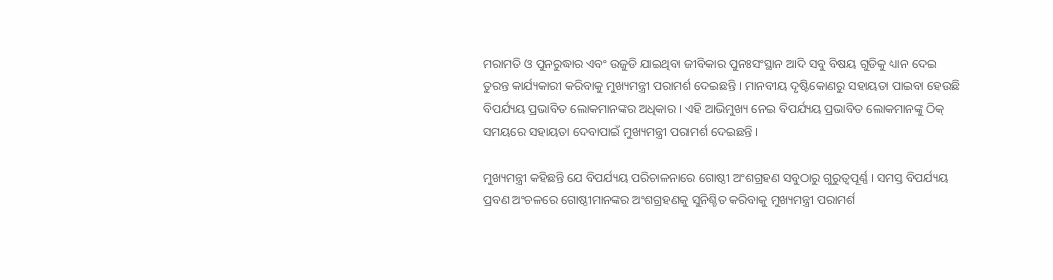ମରାମତି ଓ ପୁନରୁଦ୍ଧାର ଏବଂ ଉଜୁଡି ଯାଇଥିବା ଜୀବିକାର ପୁନଃସଂସ୍ଥାନ ଆଦି ସବୁ ବିଷୟ ଗୁଡିକୁ ଧ୍ୟାନ ଦେଇ ତୁରନ୍ତ କାର୍ଯ୍ୟକାରୀ କରିବାକୁ ମୁଖ୍ୟମନ୍ତ୍ରୀ ପରାମର୍ଶ ଦେଇଛନ୍ତି । ମାନବୀୟ ଦୃଷ୍ଟିକୋଣରୁ ସହାୟତା ପାଇବା ହେଉଛି ବିପର୍ଯ୍ୟୟ ପ୍ରଭାବିତ ଲୋକମାନଙ୍କର ଅଧିକାର । ଏହି ଆଭିମୁଖ୍ୟ ନେଇ ବିପର୍ଯ୍ୟୟ ପ୍ରଭାବିତ ଲୋକମାନଙ୍କୁ ଠିକ୍‌ ସମୟରେ ସହାୟତା ଦେବାପାଇଁ ମୁଖ୍ୟମନ୍ତ୍ରୀ ପରାମର୍ଶ ଦେଇଛନ୍ତି ।

ମୁଖ୍ୟମନ୍ତ୍ରୀ କହିଛନ୍ତି ଯେ ବିପର୍ଯ୍ୟୟ ପରିଚାଳନାରେ ଗୋଷ୍ଠୀ ଅଂଶଗ୍ରହଣ ସବୁଠାରୁ ଗୁରୁତ୍ବପୂର୍ଣ୍ଣ । ସମସ୍ତ ବିପର୍ଯ୍ୟୟ ପ୍ରବଣ ଅଂଚଳରେ ଗୋଷ୍ଠୀମାନଙ୍କର ଅଂଶଗ୍ରହଣକୁ ସୁନିଶ୍ଚିତ କରିବାକୁ ମୁଖ୍ୟମନ୍ତ୍ରୀ ପରାମର୍ଶ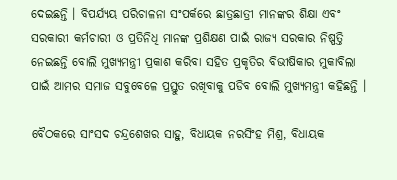ଦେଇଛନ୍ତି । ବିପର୍ଯ୍ୟୟ ପରିଚାଳନା ସଂପର୍କରେ ଛାତ୍ରଛାତ୍ରୀ ମାନଙ୍କର ଶିକ୍ଷା ଏବଂ ସରକାରୀ କର୍ମଚାରୀ ଓ ପ୍ରତିନିଧି ମାନଙ୍କ ପ୍ରଶିକ୍ଷଣ ପାଇଁ ରାଜ୍ୟ ସରକାର ନିଷ୍ପତ୍ତି ନେଇଛନ୍ତି ବୋଲି ମୁଖ୍ୟମନ୍ତ୍ରୀ ପ୍ରକାଶ କରିବା ସହିତ ପ୍ରକୃତିର ବିଭୀଷିକାର ମୁକାବିଲା ପାଇଁ ଆମର ସମାଜ ସବୁବେଳେ ପ୍ରସ୍ତୁତ ରଖିବାକୁ ପଡିବ ବୋଲି ମୁଖ୍ୟମନ୍ତ୍ରୀ କହିଛନ୍ତି ।

ବୈଠକରେ ସାଂସଦ ଚନ୍ଦ୍ରଶେଖର ସାହୁ, ବିଧାୟକ ନରସିଂହ ମିଶ୍ର, ବିଧାୟକ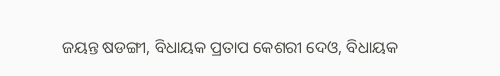ଜୟନ୍ତ ଷଡଙ୍ଗୀ, ବିଧାୟକ ପ୍ରତାପ କେଶରୀ ଦେଓ, ବିଧାୟକ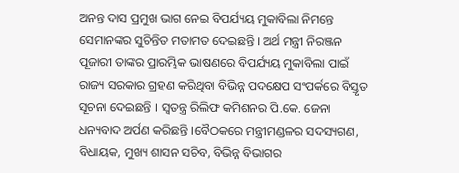ଅନନ୍ତ ଦାସ ପ୍ରମୁଖ ଭାଗ ନେଇ ବିପର୍ଯ୍ୟୟ ମୁକାବିଲା ନିମନ୍ତେ ସେମାନଙ୍କର ସୁଚିନ୍ତିତ ମତାମତ ଦେଇଛନ୍ତି । ଅର୍ଥ ମନ୍ତ୍ରୀ ନିରଞ୍ଜନ ପୂଜାରୀ ତାଙ୍କର ପ୍ରାରମ୍ଭିକ ଭାଷଣରେ ବିପର୍ଯ୍ୟୟ ମୁକାବିଲା ପାଇଁ ରାଜ୍ୟ ସରକାର ଗ୍ରହଣ କରିଥିବା ବିଭିନ୍ନ ପଦକ୍ଷେପ ସଂପର୍କରେ ବିସ୍ତୃତ ସୂଚନା ଦେଇଛନ୍ତି । ସ୍ବତନ୍ତ୍ର ରିଲିଫ କମିଶନର ପି.କେ. ଜେନା ଧନ୍ୟବାଦ ଅର୍ପଣ କରିଛନ୍ତି ।ବୈଠକରେ ମନ୍ତ୍ରୀମଣ୍ଡଳର ସଦସ୍ୟଗଣ, ବିଧାୟକ, ମୁଖ୍ୟ ଶାସନ ସଚିବ, ବିଭିନ୍ନ ବିଭାଗର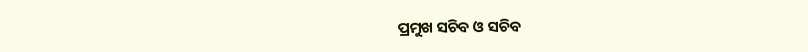ପ୍ରମୁଖ ସଚିବ ଓ ସଚିବ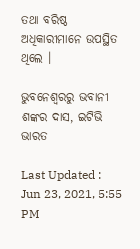ତଥା ବରିଷ୍ଠ ଅଧିକାରୀମାନେ ଉପସ୍ଥିତ ଥିଲେ ।

ଭୁବନେଶ୍ବରରୁ ଭବାନୀ ଶଙ୍କର ଦାସ, ଇଟିଭି ଭାରତ

Last Updated : Jun 23, 2021, 5:55 PM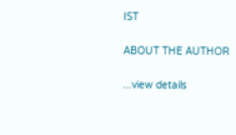IST

ABOUT THE AUTHOR

...view details